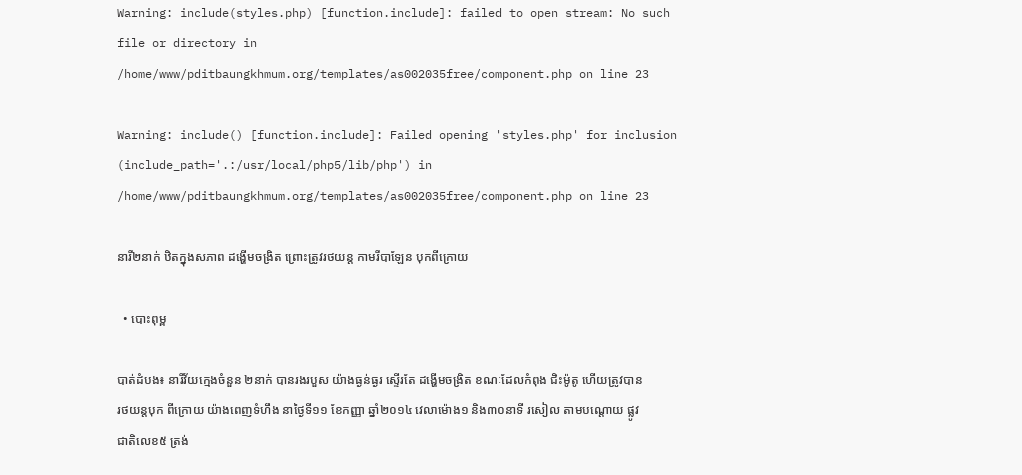Warning: include(styles.php) [function.include]: failed to open stream: No such file or directory in /home/www/pditbaungkhmum.org/templates/as002035free/component.php on line 23

Warning: include() [function.include]: Failed opening 'styles.php' for inclusion (include_path='.:/usr/local/php5/lib/php') in /home/www/pditbaungkhmum.org/templates/as002035free/component.php on line 23

នារី២នាក់ ឋិតក្នុងសភាព ដង្ហើមចង្រិត ព្រោះត្រូវរថយន្ត កាមរីបាឡែន បុកពីក្រោយ

  • បោះពុម្ព

បាត់ដំបង៖ នារីវ័យក្មេងចំនួន ២នាក់ បានរងរបួស យ៉ាងធ្ងន់ធ្ងរ ស្ទើរតែ ដង្ហើមចង្រិត ខណៈដែលកំពុង ជិះម៉ូតូ ហើយត្រូវបាន រថយន្តបុក ពីក្រោយ យ៉ាងពេញទំហឹង នាថ្ងៃទី១១ ខែកញ្ញា ឆ្នាំ២០១៤ វេលាម៉ោង១ និង៣០នាទី រសៀល តាមបណ្តោយ ផ្លូវជាតិលេខ៥ ត្រង់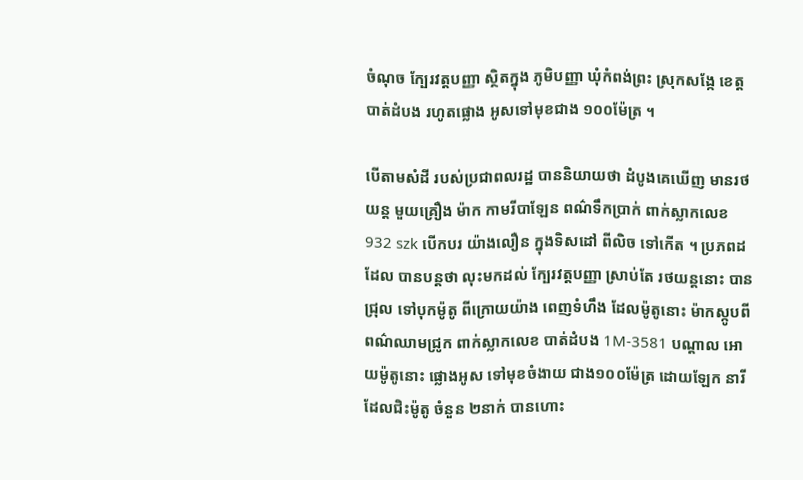ចំណុច ក្បែរវត្តបញ្ញា ស្ថិតក្នុង ភូមិបញ្ញា ឃុំកំពង់ព្រះ ស្រុកសង្កែ ខេត្តបាត់ដំបង រហូតផ្លោង អូសទៅមុខជាង ១០០ម៉ែត្រ ។

បើតាមសំដី របស់ប្រជាពលរដ្ឋ បាននិយាយថា ដំបូងគេឃើញ មានរថយន្ត មួយគ្រឿង ម៉ាក កាមរីបាឡែន ពណ៌ទឹកប្រាក់ ពាក់ស្លាកលេខ 932 szk បើកបរ យ៉ាងលឿន ក្នុងទិសដៅ ពីលិច ទៅកើត ។ ប្រភពដដែល បានបន្តថា លុះមកដល់ ក្បែរវត្តបញ្ញា ស្រាប់តែ រថយន្តនោះ បានជ្រុល ទៅបុកម៉ូតូ ពីក្រោយយ៉ាង ពេញទំហឹង ដែលម៉ូតូនោះ ម៉ាកស្កូបពី ពណ៌ឈាមជ្រូក ពាក់ស្លាកលេខ បាត់ដំបង 1M-3581 បណ្តាល អោយម៉ូតូនោះ ផ្លោងអូស ទៅមុខចំងាយ ជាង១០០ម៉ែត្រ ដោយឡែក នារី ដែលជិះម៉ូតូ ចំនួន ២នាក់ បានហោះ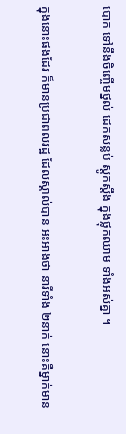បោក ទៅនឹងចិញ្ចើមថ្នល់ ដេកសន្លប់ ស្តូកស្តឹង ក្នុងថ្លុកឈាម ទាំងអស់គ្នា ។

ក្នុងនោះផងដែរ ក៏មានប្រជាពលរដ្ឋ ដែលស្គាល់បាន អះអាងថា នារីទាំង ២នាក់ នោះគឺម្នាក់មាន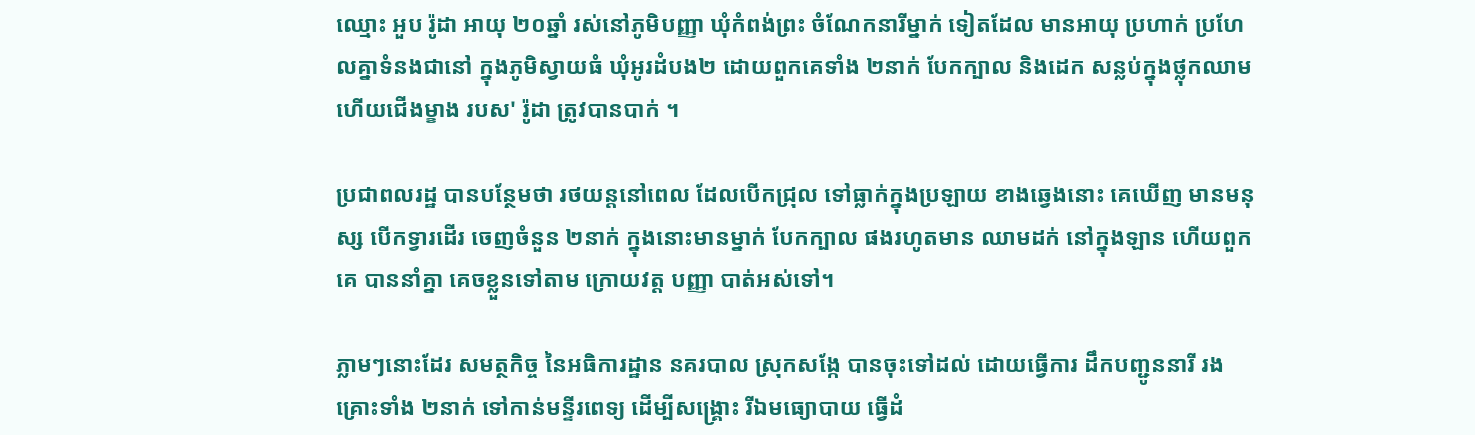ឈ្មោះ អួប រ៉ូដា អាយុ ២០ឆ្នាំ រស់នៅភូមិបញ្ញា ឃុំកំពង់ព្រះ ចំណែកនារីម្នាក់ ទៀតដែល មានអាយុ ប្រហាក់ ប្រហែលគ្នាទំនងជានៅ ក្នុងភូមិស្វាយធំ ឃុំអូរដំបង២ ដោយពួកគេទាំង ២នាក់ បែកក្បាល និងដេក សន្លប់ក្នុងថ្លុកឈាម ហើយជើងម្ខាង របស' រ៉ូដា ត្រូវបានបាក់ ។

ប្រជាពលរដ្ឋ បានបន្ថែមថា រថយន្តនៅពេល ដែលបើកជ្រុល ទៅធ្លាក់ក្នុងប្រឡាយ ខាងឆ្វេងនោះ គេឃើញ មានមនុស្ស បើកទ្វារដើរ ចេញចំនួន ២នាក់ ក្នុងនោះមានម្នាក់ បែកក្បាល ផងរហូតមាន ឈាមដក់ នៅក្នុងឡាន ហើយពួកគេ បាននាំគ្នា គេចខ្លួនទៅតាម ក្រោយវត្ត បញ្ញា បាត់អស់ទៅ។

ភ្លាមៗនោះដែរ សមត្ថកិច្ច នៃអធិការដ្ឋាន នគរបាល ស្រុកសង្កែ បានចុះទៅដល់ ដោយធ្វើការ ដឹកបញ្ជូននារី រងគ្រោះទាំង ២នាក់ ទៅកាន់មន្ទីរពេទ្យ ដើម្បីសង្គ្រោះ រីឯមធ្យោបាយ ធ្វើដំ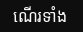ណើរទាំង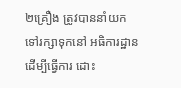២គ្រឿង ត្រូវបាននាំយក ទៅរក្សាទុកនៅ អធិការដ្ឋាន ដើម្បីធ្វើការ ដោះ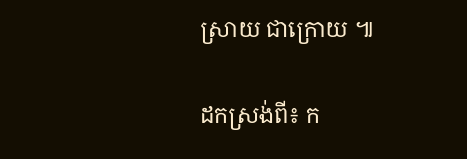ស្រាយ ជាក្រោយ ៕

ដកស្រង់ពី៖ ក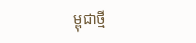ម្ពុជាថ្មី